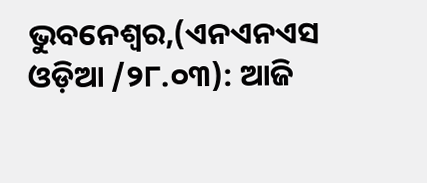ଭୁବନେଶ୍ବର,(ଏନଏନଏସ ଓଡ଼ିଆ /୨୮.୦୩): ଆଜି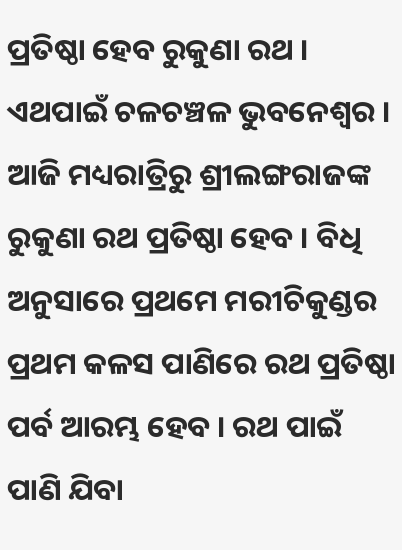ପ୍ରତିଷ୍ଠା ହେବ ରୁକୁଣା ରଥ । ଏଥପାଇଁ ଚଳଚଞ୍ଚଳ ଭୁବନେଶ୍ୱର । ଆଜି ମଧ୍ୟରାତ୍ରିରୁ ଶ୍ରୀଲଙ୍ଗରାଜଙ୍କ ରୁକୁଣା ରଥ ପ୍ରତିଷ୍ଠା ହେବ । ବିଧି ଅନୁସାରେ ପ୍ରଥମେ ମରୀଚିକୁଣ୍ଡର ପ୍ରଥମ କଳସ ପାଣିରେ ରଥ ପ୍ରତିଷ୍ଠା ପର୍ବ ଆରମ୍ଭ ହେବ । ରଥ ପାଇଁ ପାଣି ଯିବା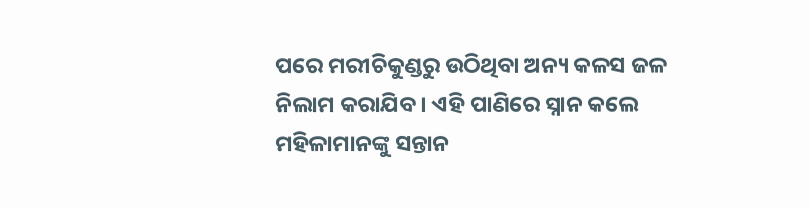ପରେ ମରୀଚିକୁଣ୍ଡରୁ ଉଠିଥିବା ଅନ୍ୟ କଳସ ଜଳ ନିଲାମ କରାଯିବ । ଏହି ପାଣିରେ ସ୍ନାନ କଲେ ମହିଳାମାନଙ୍କୁ ସନ୍ତାନ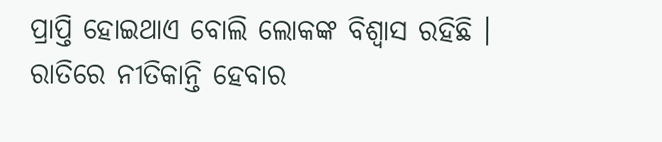ପ୍ରାପ୍ତି ହୋଇଥାଏ ବୋଲି ଲୋକଙ୍କ ବିଶ୍ୱାସ ରହିଛି । ରାତିରେ ନୀତିକାନ୍ତି ହେବାର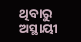ଥିବାରୁ ଅସ୍ଥାୟୀ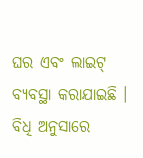ଘର ଏବଂ ଲାଇଟ୍ ବ୍ୟବସ୍ଥା କରାଯାଇଛି । ବିଧି ଅନୁସାରେ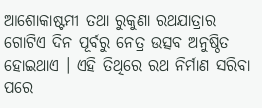ଆଶୋକାଷ୍ଟମୀ ତଥା ରୁକୁଣା ରଥଯାତ୍ରାର ଗୋଟିଏ ଦିନ ପୂର୍ବରୁ ନେତ୍ର ଉତ୍ସବ ଅନୁଷ୍ଠିତ ହୋଇଥାଏ । ଏହି ତିଥିରେ ରଥ ନିର୍ମାଣ ସରିବା ପରେ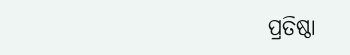ପ୍ରତିଷ୍ଠା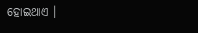ହୋଇଥାଏ ।